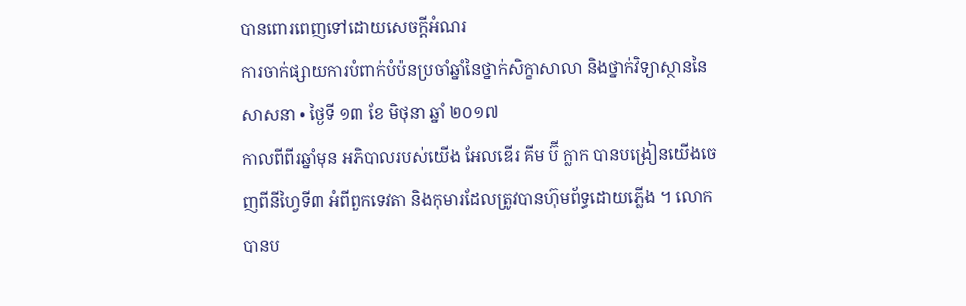បានពោរពេញទៅដោយសេចក្ដីអំណរ
ការចាក់ផ្សាយការបំពាក់បំប៉នប្រចាំឆ្នាំនៃថ្នាក់សិក្ខាសាលា និងថ្នាក់វិទ្យាស្ថាននៃសាសនា • ថ្ងៃទី ១៣ ខែ មិថុនា ឆ្នាំ ២០១៧
កាលពីពីរឆ្នាំមុន អភិបាលរបស់យើង អែលឌើរ គីម ប៊ី ក្លាក បានបង្រៀនយើងចេញពីនីហ្វៃទី៣ អំពីពួកទេវតា និងកុមារដែលត្រូវបានហ៊ុមព័ទ្ធដោយភ្លើង ។ លោកបានប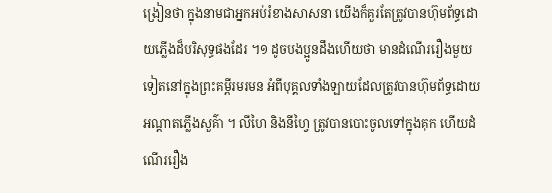ង្រៀនថា ក្នុងនាមជាអ្នកអប់រំខាងសាសនា យើងក៏គួរតែត្រូវបានហ៊ុមព័ទ្ធដោយភ្លើងដ៏បរិសុទ្ធផងដែរ ។១ ដូចបងប្អូនដឹងហើយថា មានដំណើររឿងមួយទៀតនៅក្នុងព្រះគម្ពីរមរមន អំពីបុគ្គលទាំងឡាយដែលត្រូវបានហ៊ុមព័ទ្ធដោយអណ្ដាតភ្លើងសួគ៌ា ។ លីហៃ និងនីហ្វៃ ត្រូវបានបោះចូលទៅក្នុងគុក ហើយដំណើររឿង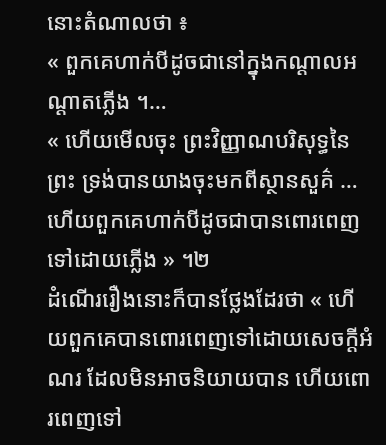នោះតំណាលថា ៖
« ពួកគេហាក់បីដូចជានៅក្នុងកណ្ដាលអណ្ដាតភ្លើង ។…
« ហើយមើលចុះ ព្រះវិញ្ញាណបរិសុទ្ធនៃព្រះ ទ្រង់បានយាងចុះមកពីស្ថានសួគ៌ … ហើយពួកគេហាក់បីដូចជាបានពោរពេញទៅដោយភ្លើង » ។២
ដំណើររឿងនោះក៏បានថ្លែងដែរថា « ហើយពួកគេបានពោរពេញទៅដោយសេចក្ដីអំណរ ដែលមិនអាចនិយាយបាន ហើយពោរពេញទៅ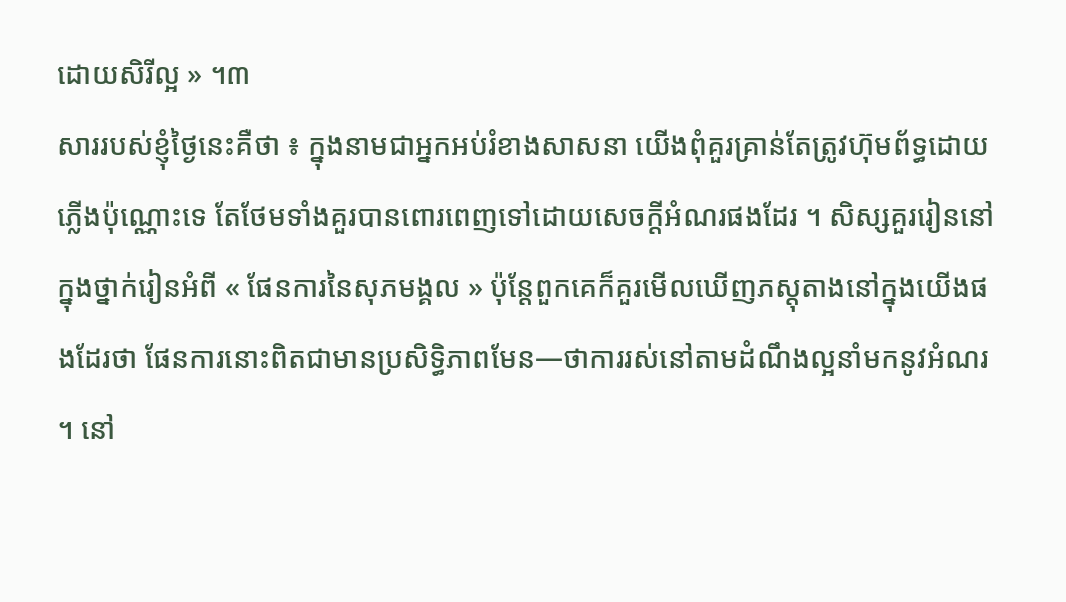ដោយសិរីល្អ » ។៣
សាររបស់ខ្ញុំថ្ងៃនេះគឺថា ៖ ក្នុងនាមជាអ្នកអប់រំខាងសាសនា យើងពុំគួរគ្រាន់តែត្រូវហ៊ុមព័ទ្ធដោយភ្លើងប៉ុណ្ណោះទេ តែថែមទាំងគួរបានពោរពេញទៅដោយសេចក្ដីអំណរផងដែរ ។ សិស្សគួររៀននៅក្នុងថ្នាក់រៀនអំពី « ផែនការនៃសុភមង្គល » ប៉ុន្តែពួកគេក៏គួរមើលឃើញភស្ដុតាងនៅក្នុងយើងផងដែរថា ផែនការនោះពិតជាមានប្រសិទ្ធិភាពមែន—ថាការរស់នៅតាមដំណឹងល្អនាំមកនូវអំណរ ។ នៅ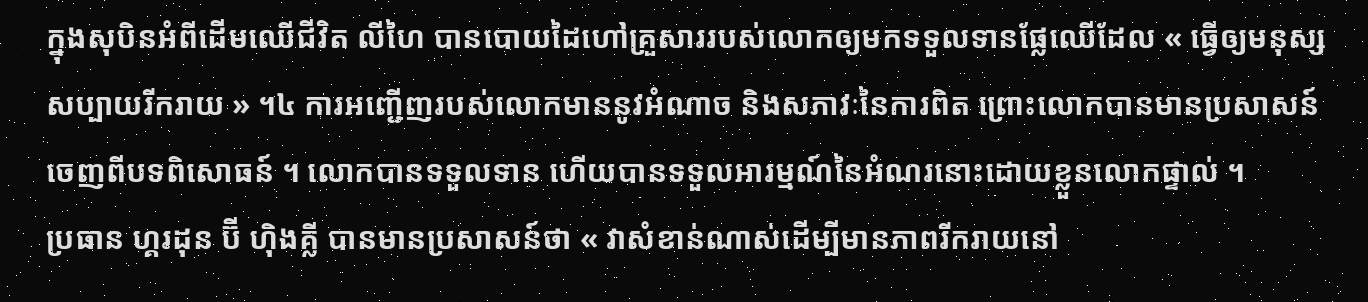ក្នុងសុបិនអំពីដើមឈើជីវិត លីហៃ បានបោយដៃហៅគ្រួសាររបស់លោកឲ្យមកទទួលទានផ្លែឈើដែល « ធ្វើឲ្យមនុស្សសប្បាយរីករាយ » ។៤ ការអញ្ជើញរបស់លោកមាននូវអំណាច និងសភាវៈនៃការពិត ព្រោះលោកបានមានប្រសាសន៍ចេញពីបទពិសោធន៍ ។ លោកបានទទួលទាន ហើយបានទទួលអារម្មណ៍នៃអំណរនោះដោយខ្លួនលោកផ្ទាល់ ។
ប្រធាន ហ្គរដុន ប៊ី ហ៊ិងគ្លី បានមានប្រសាសន៍ថា « វាសំខាន់ណាស់ដើម្បីមានភាពរីករាយនៅ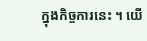ក្នុងកិច្ចការនេះ ។ យើ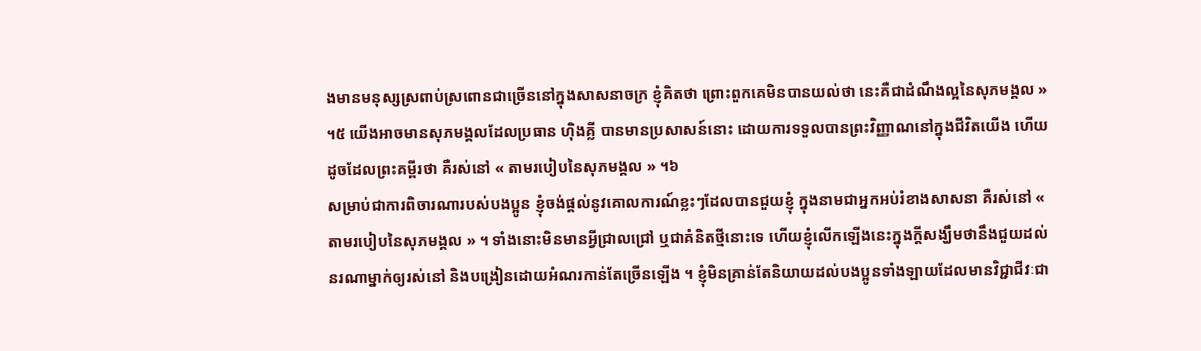ងមានមនុស្សស្រពាប់ស្រពោនជាច្រើននៅក្នុងសាសនាចក្រ ខ្ញុំគិតថា ព្រោះពួកគេមិនបានយល់ថា នេះគឺជាដំណឹងល្អនៃសុភមង្គល » ។៥ យើងអាចមានសុភមង្គលដែលប្រធាន ហ៊ិងគ្លី បានមានប្រសាសន៍នោះ ដោយការទទួលបានព្រះវិញ្ញាណនៅក្នុងជីវិតយើង ហើយដូចដែលព្រះគម្ពីរថា គឺរស់នៅ « តាមរបៀបនៃសុភមង្គល » ។៦
សម្រាប់ជាការពិចារណារបស់បងប្អូន ខ្ញុំចង់ផ្ដល់នូវគោលការណ៍ខ្លះៗដែលបានជួយខ្ញុំ ក្នុងនាមជាអ្នកអប់រំខាងសាសនា គឺរស់នៅ « តាមរបៀបនៃសុភមង្គល » ។ ទាំងនោះមិនមានអ្វីជ្រាលជ្រៅ ឬជាគំនិតថ្មីនោះទេ ហើយខ្ញុំលើកឡើងនេះក្នុងក្ដីសង្ឃឹមថានឹងជួយដល់នរណាម្នាក់ឲ្យរស់នៅ និងបង្រៀនដោយអំណរកាន់តែច្រើនឡើង ។ ខ្ញុំមិនគ្រាន់តែនិយាយដល់បងប្អូនទាំងឡាយដែលមានវិជ្ជាជីវៈជា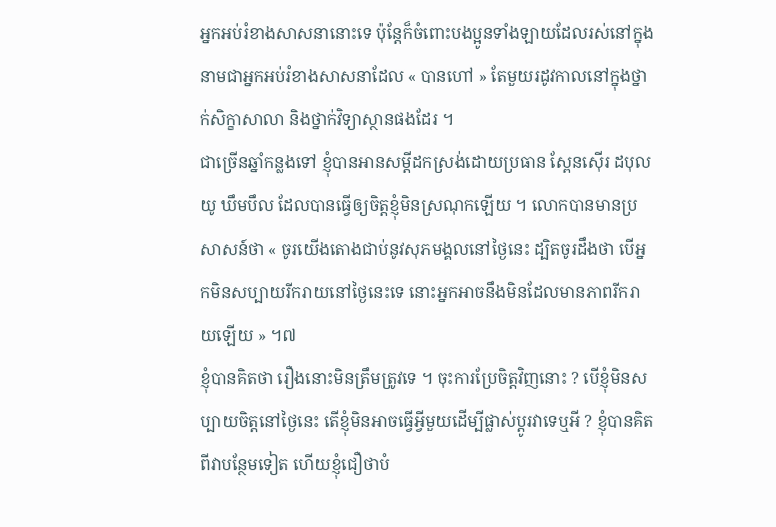អ្នកអប់រំខាងសាសនានោះទេ ប៉ុន្តែក៏ចំពោះបងប្អូនទាំងឡាយដែលរស់នៅក្នុងនាមជាអ្នកអប់រំខាងសាសនាដែល « បានហៅ » តែមួយរដូវកាលនៅក្នុងថ្នាក់សិក្ខាសាលា និងថ្នាក់វិទ្យាស្ថានផងដែរ ។
ជាច្រើនឆ្នាំកន្លងទៅ ខ្ញុំបានអានសម្ដីដកស្រង់ដោយប្រធាន ស្ពែនស៊ើរ ដបុលយូ ឃឹមបឹល ដែលបានធ្វើឲ្យចិត្តខ្ញុំមិនស្រណុកឡើយ ។ លោកបានមានប្រសាសន៍ថា « ចូរយើងតោងជាប់នូវសុភមង្គលនៅថ្ងៃនេះ ដ្បិតចូរដឹងថា បើអ្នកមិនសប្បាយរីករាយនៅថ្ងៃនេះទេ នោះអ្នកអាចនឹងមិនដែលមានភាពរីករាយឡើយ » ។៧
ខ្ញុំបានគិតថា រឿងនោះមិនត្រឹមត្រូវទេ ។ ចុះការប្រែចិត្តវិញនោះ ? បើខ្ញុំមិនសប្បាយចិត្តនៅថ្ងៃនេះ តើខ្ញុំមិនអាចធ្វើអ្វីមួយដើម្បីផ្លាស់ប្ដូរវាទេឬអី ? ខ្ញុំបានគិតពីវាបន្ថែមទៀត ហើយខ្ញុំជឿថាបំ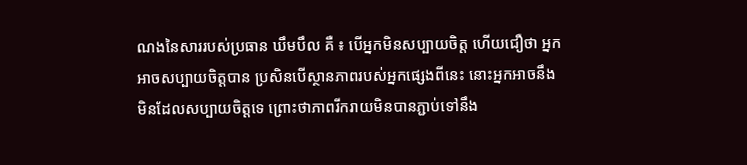ណងនៃសាររបស់ប្រធាន ឃឹមបឹល គឺ ៖ បើអ្នកមិនសប្បាយចិត្ត ហើយជឿថា អ្នកអាចសប្បាយចិត្តបាន ប្រសិនបើស្ថានភាពរបស់អ្នកផ្សេងពីនេះ នោះអ្នកអាចនឹងមិនដែលសប្បាយចិត្តទេ ព្រោះថាភាពរីករាយមិនបានភ្ជាប់ទៅនឹង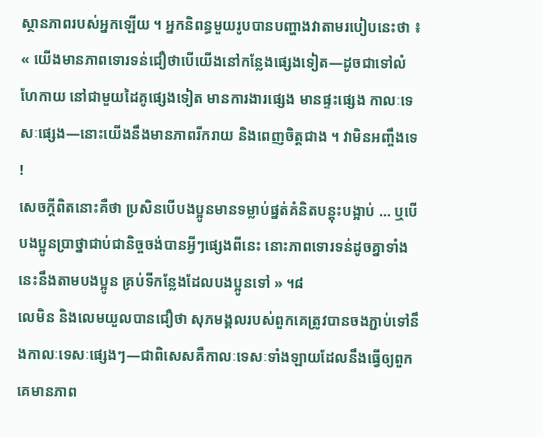ស្ថានភាពរបស់អ្នកឡើយ ។ អ្នកនិពន្ធមួយរូបបានបញ្ហាងវាតាមរបៀបនេះថា ៖
« យើងមានភាពទោរទន់ជឿថាបើយើងនៅកន្លែងផ្សេងទៀត—ដូចជាទៅលំហែកាយ នៅជាមួយដៃគូផ្សេងទៀត មានការងារផ្សេង មានផ្ទះផ្សេង កាលៈទេសៈផ្សេង—នោះយើងនឹងមានភាពរីករាយ និងពេញចិត្តជាង ។ វាមិនអញ្ចឹងទេ !
សេចក្ដីពិតនោះគឺថា ប្រសិនបើបងប្អូនមានទម្លាប់ផ្នត់គំនិតបន្តុះបង្អាប់ … ឬបើបងប្អូនប្រាថ្នាជាប់ជានិច្ចចង់បានអ្វីៗផ្សេងពីនេះ នោះភាពទោរទន់ដូចគ្នាទាំងនេះនឹងតាមបងប្អូន គ្រប់ទីកន្លែងដែលបងប្អូនទៅ » ។៨
លេមិន និងលេមយួលបានជឿថា សុភមង្គលរបស់ពួកគេត្រូវបានចងភ្ជាប់ទៅនឹងកាលៈទេសៈផ្សេងៗ—ជាពិសេសគឺកាលៈទេសៈទាំងឡាយដែលនឹងធ្វើឲ្យពួកគេមានភាព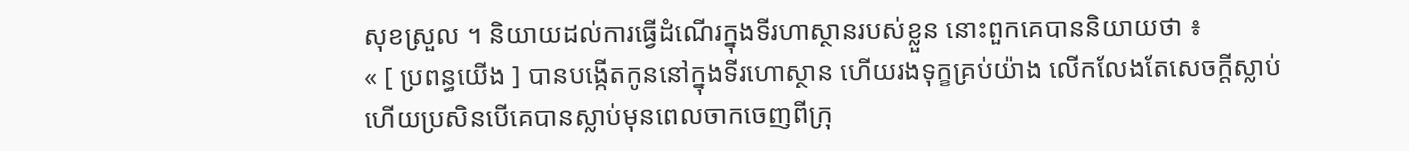សុខស្រួល ។ និយាយដល់ការធ្វើដំណើរក្នុងទីរហាស្ថានរបស់ខ្លួន នោះពួកគេបាននិយាយថា ៖
« [ ប្រពន្ធយើង ] បានបង្កើតកូននៅក្នុងទីរហោស្ថាន ហើយរងទុក្ខគ្រប់យ៉ាង លើកលែងតែសេចក្ដីស្លាប់ ហើយប្រសិនបើគេបានស្លាប់មុនពេលចាកចេញពីក្រុ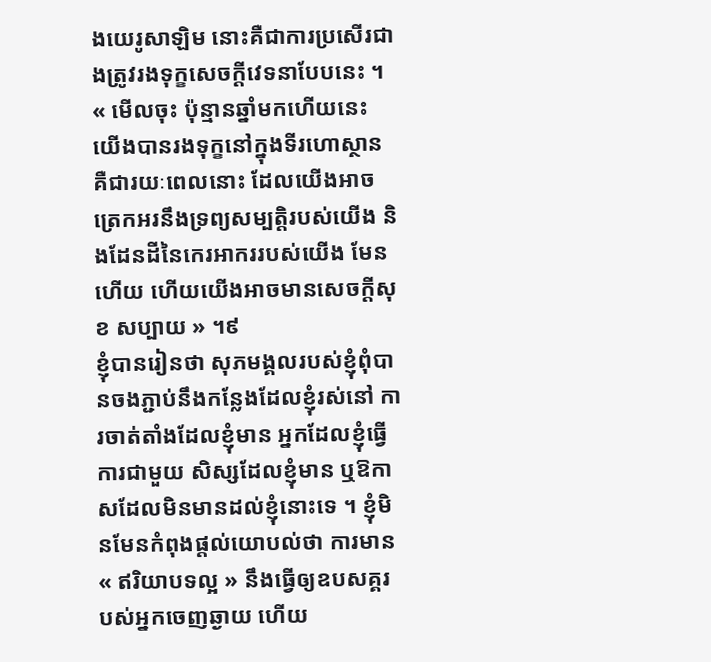ងយេរូសាឡិម នោះគឺជាការប្រសើរជាងត្រូវរងទុក្ខសេចក្ដីវេទនាបែបនេះ ។
« មើលចុះ ប៉ុន្មានឆ្នាំមកហើយនេះ យើងបានរងទុក្ខនៅក្នុងទីរហោស្ថាន គឺជារយៈពេលនោះ ដែលយើងអាចត្រេកអរនឹងទ្រព្យសម្បត្តិរបស់យើង និងដែនដីនៃកេរអាកររបស់យើង មែនហើយ ហើយយើងអាចមានសេចក្ដីសុខ សប្បាយ » ។៩
ខ្ញុំបានរៀនថា សុភមង្គលរបស់ខ្ញុំពុំបានចងភ្ជាប់នឹងកន្លែងដែលខ្ញុំរស់នៅ ការចាត់តាំងដែលខ្ញុំមាន អ្នកដែលខ្ញុំធ្វើការជាមួយ សិស្សដែលខ្ញុំមាន ឬឱកាសដែលមិនមានដល់ខ្ញុំនោះទេ ។ ខ្ញុំមិនមែនកំពុងផ្ដល់យោបល់ថា ការមាន « ឥរិយាបទល្អ » នឹងធ្វើឲ្យឧបសគ្គរបស់អ្នកចេញឆ្ងាយ ហើយ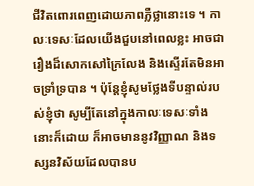ជីវិតពោរពេញដោយភាពភ្លឺថ្លានោះទេ ។ កាលៈទេសៈដែលយើងជួបនៅពេលខ្លះ អាចជារឿងដ៏សោកសៅក្រៃលែង និងស្ទើរតែមិនអាចទ្រាំទ្របាន ។ ប៉ុន្តែខ្ញុំសូមថ្លែងទីបន្ទាល់របស់ខ្ញុំថា សូម្បីតែនៅក្នុងកាលៈទេសៈទាំងនោះក៏ដោយ ក៏អាចមាននូវវិញ្ញាណ និងទស្សនវិស័យដែលបានប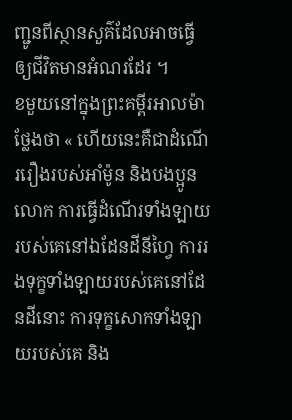ញ្ជូនពីស្ថានសួគ៌ដែលអាចធ្វើឲ្យជីវិតមានអំណរដែរ ។
ខមួយនៅក្នុងព្រះគម្ពីរអាលម៉ាថ្លែងថា « ហើយនេះគឺជាដំណើររឿងរបស់អាំម៉ូន និងបងប្អូនលោក ការធ្វើដំណើរទាំងឡាយរបស់គេនៅឯដែនដីនីហ្វៃ ការរងទុក្ខទាំងឡាយរបស់គេនៅដែនដីនោះ ការទុក្ខសោកទាំងឡាយរបស់គេ និង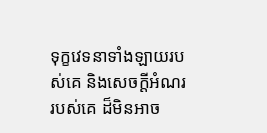ទុក្ខវេទនាទាំងឡាយរបស់គេ និងសេចក្ដីអំណររបស់គេ ដ៏មិនអាច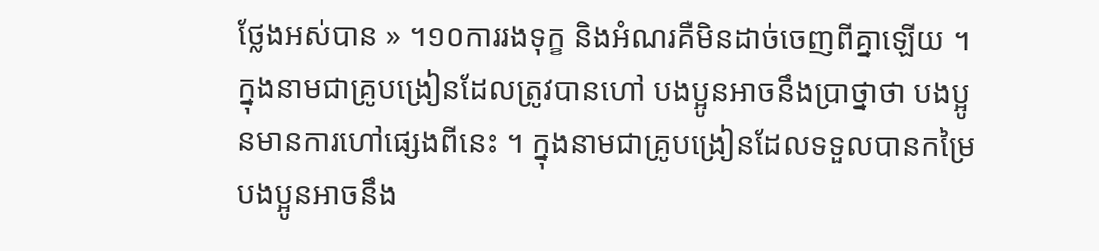ថ្លែងអស់បាន » ។១០ការរងទុក្ខ និងអំណរគឺមិនដាច់ចេញពីគ្នាឡើយ ។ ក្នុងនាមជាគ្រូបង្រៀនដែលត្រូវបានហៅ បងប្អូនអាចនឹងប្រាថ្នាថា បងប្អូនមានការហៅផ្សេងពីនេះ ។ ក្នុងនាមជាគ្រូបង្រៀនដែលទទួលបានកម្រៃ បងប្អូនអាចនឹង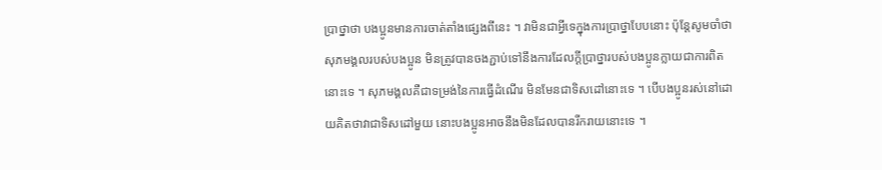ប្រាថ្នាថា បងប្អូនមានការចាត់តាំងផ្សេងពីនេះ ។ វាមិនជាអ្វីទេក្នុងការប្រាថ្នាបែបនោះ ប៉ុន្តែសូមចាំថា សុភមង្គលរបស់បងប្អូន មិនត្រូវបានចងភ្ជាប់ទៅនឹងការដែលក្ដីប្រាថ្នារបស់បងប្អូនក្លាយជាការពិតនោះទេ ។ សុភមង្គលគឺជាទម្រង់នៃការធ្វើដំណើរ មិនមែនជាទិសដៅនោះទេ ។ បើបងប្អូនរស់នៅដោយគិតថាវាជាទិសដៅមួយ នោះបងប្អូនអាចនឹងមិនដែលបានរីករាយនោះទេ ។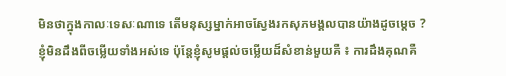មិនថាក្នុងកាលៈទេសៈណាទេ តើមនុស្សម្នាក់អាចស្វែងរកសុភមង្គលបានយ៉ាងដូចម្ដេច ? ខ្ញុំមិនដឹងពីចម្លើយទាំងអស់ទេ ប៉ុន្តែខ្ញុំសូមផ្ដល់ចម្លើយដ៏សំខាន់មួយគឺ ៖ ការដឹងគុណគឺ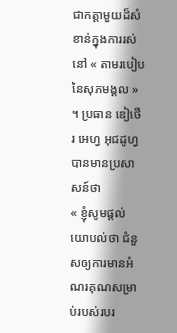ជាកត្តាមួយដ៏សំខាន់ក្នុងការរស់នៅ « តាមរបៀបនៃសុភមង្គល » ។ ប្រធាន ឌៀថើរ អេហ្វ អុជដូហ្វ បានមានប្រសាសន៍ថា
« ខ្ញុំសូមផ្ដល់យោបល់ថា ជំនួសឲ្យការមានអំណរគុណសម្រាប់របស់របរ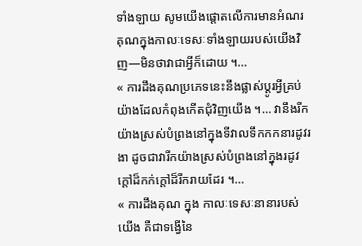ទាំងឡាយ សូមយើងផ្ដោតលើការមានអំណរគុណក្នុងកាលៈទេសៈទាំងឡាយរបស់យើងវិញ—មិនថាវាជាអ្វីក៏ដោយ ។…
« ការដឹងគុណប្រភេទនេះនឹងផ្លាស់ប្ដូរអ្វីគ្រប់យ៉ាងដែលកំពុងកើតជុំវិញយើង ។… វានឹងរីកយ៉ាងស្រស់បំព្រងនៅក្នុងទីវាលទឹកកកនារដូវរងា ដូចជាវារីកយ៉ាងស្រស់បំព្រងនៅក្នុងរដូវក្ដៅដ៏កក់ក្ដៅដ៏រីករាយដែរ ។…
« ការដឹងគុណ ក្នុង កាលៈទេសៈនានារបស់យើង គឺជាទង្វើនៃ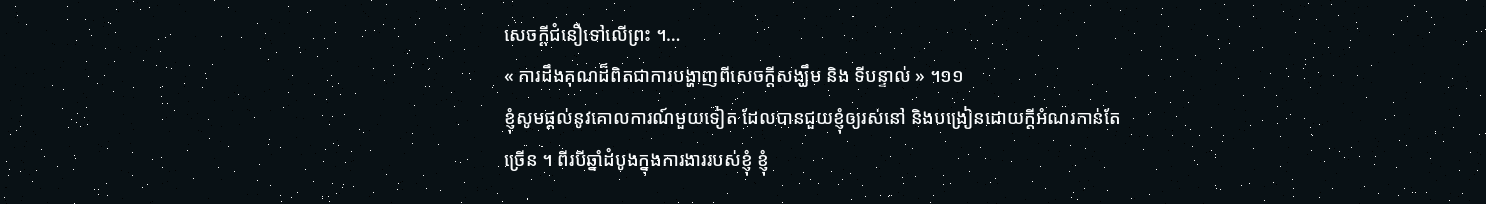សេចក្ដីជំនឿទៅលើព្រះ ។…
« ការដឹងគុណដ៏ពិតជាការបង្ហាញពីសេចក្ដីសង្ឃឹម និង ទីបន្ទាល់ » ។១១
ខ្ញុំសូមផ្ដល់នូវគោលការណ៍មួយទៀត ដែលបានជួយខ្ញុំឲ្យរស់នៅ និងបង្រៀនដោយក្ដីអំណរកាន់តែច្រើន ។ ពីរបីឆ្នាំដំបូងក្នុងការងាររបស់ខ្ញុំ ខ្ញុំ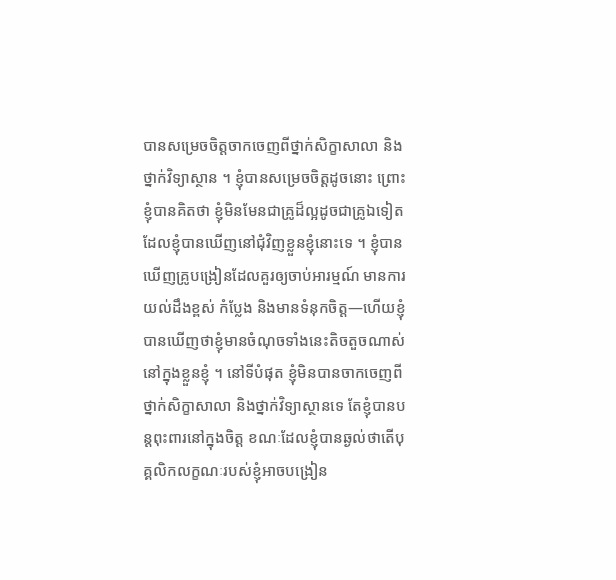បានសម្រេចចិត្តចាកចេញពីថ្នាក់សិក្ខាសាលា និងថ្នាក់វិទ្យាស្ថាន ។ ខ្ញុំបានសម្រេចចិត្តដូចនោះ ព្រោះខ្ញុំបានគិតថា ខ្ញុំមិនមែនជាគ្រូដ៏ល្អដូចជាគ្រូឯទៀតដែលខ្ញុំបានឃើញនៅជុំវិញខ្លួនខ្ញុំនោះទេ ។ ខ្ញុំបានឃើញគ្រូបង្រៀនដែលគួរឲ្យចាប់អារម្មណ៍ មានការយល់ដឹងខ្ពស់ កំប្លែង និងមានទំនុកចិត្ត—ហើយខ្ញុំបានឃើញថាខ្ញុំមានចំណុចទាំងនេះតិចតួចណាស់នៅក្នុងខ្លួនខ្ញុំ ។ នៅទីបំផុត ខ្ញុំមិនបានចាកចេញពីថ្នាក់សិក្ខាសាលា និងថ្នាក់វិទ្យាស្ថានទេ តែខ្ញុំបានបន្តពុះពារនៅក្នុងចិត្ត ខណៈដែលខ្ញុំបានឆ្ងល់ថាតើបុគ្គលិកលក្ខណៈរបស់ខ្ញុំអាចបង្រៀន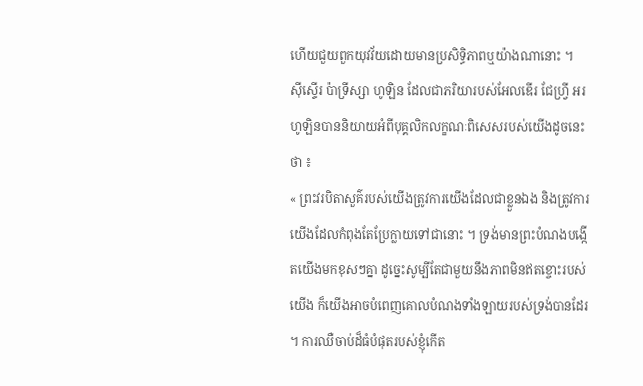ហើយជួយពួកយុវវ័យដោយមានប្រសិទ្ធិភាពឬយ៉ាងណានោះ ។
ស៊ីស្ទើរ ប៉ាទ្រីស្សា ហូឡិន ដែលជាភរិយារបស់អែលឌើរ ជែហ្វ្រី អរ ហូឡិនបាននិយាយអំពីបុគ្គលិកលក្ខណៈពិសេសរបស់យើងដូចនេះ ថា ៖
« ព្រះវរបិតាសួគ៌របស់យើងត្រូវការយើងដែលជាខ្លួនឯង និងត្រូវការយើងដែលកំពុងតែប្រែក្លាយទៅជានោះ ។ ទ្រង់មានព្រះបំណងបង្កើតយើងមកខុសៗគ្នា ដូច្នេះសូម្បីតែជាមួយនឹងភាពមិនឥតខ្ចោះរបស់យើង ក៏យើងអាចបំពេញគោលបំណងទាំងឡាយរបស់ទ្រង់បានដែរ ។ ការឈឺចាប់ដ៏ធំបំផុតរបស់ខ្ញុំកើត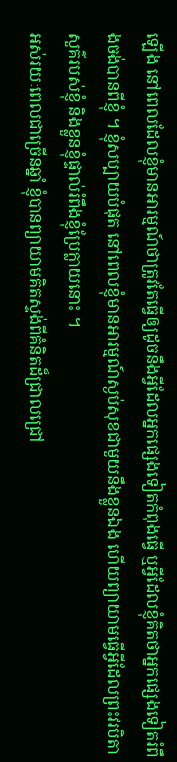ឡើង នៅពេលដែលខ្ញុំមានអារម្មណ៍ថាត្រូវតែធ្វើឲ្យដូចនឹងអ្វីដែលអ្នកផ្សេងទៀតកំពុងធ្វើ ឬអ្វីដែលខ្ញុំគិតថាអ្នកផ្សេងទៀតរំពឹងចង់បានពីខ្ញុំ ។ ខ្ញុំសប្បាយបំផុត នៅពេលខ្ញុំមានអារម្មណ៍ស្ងប់សុខជាមួយនឹងខ្លួនឯង ហើយព្យាយាមធ្វើអ្វីដែលព្រះវរបិតាសួគ៌របស់ខ្ញុំ និងខ្លួនខ្ញុំផ្ទាល់រំពឹងខ្ញុំប្រែក្លាយនោះ ។
អស់រយៈពេលជាច្រើនឆ្នាំ ខ្ញុំបានព្យាយាមគិតស្ទង់ពីគំនិតដ៏ជ្រាលជ្រៅ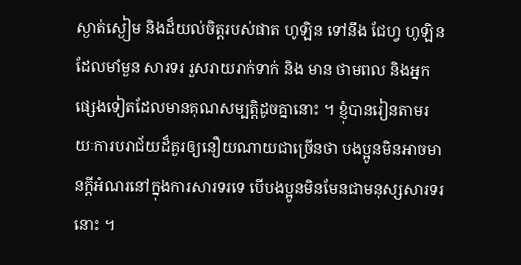ស្ងាត់ស្ងៀម និងដ៏យល់ចិត្តរបស់ផាត ហូឡិន ទៅនឹង ជែហ្វ ហូឡិន ដែលមាំមួន សារទរ រួសរាយរាក់ទាក់ និង មាន ថាមពល និងអ្នកផ្សេងទៀតដែលមានគុណសម្បត្តិដូចគ្នានោះ ។ ខ្ញុំបានរៀនតាមរយៈការបរាជ័យដ៏គួរឲ្យនឿយណាយជាច្រើនថា បងប្អូនមិនអាចមានក្ដីអំណរនៅក្នុងការសារទរទេ បើបងប្អូនមិនមែនជាមនុស្សសារទរនោះ ។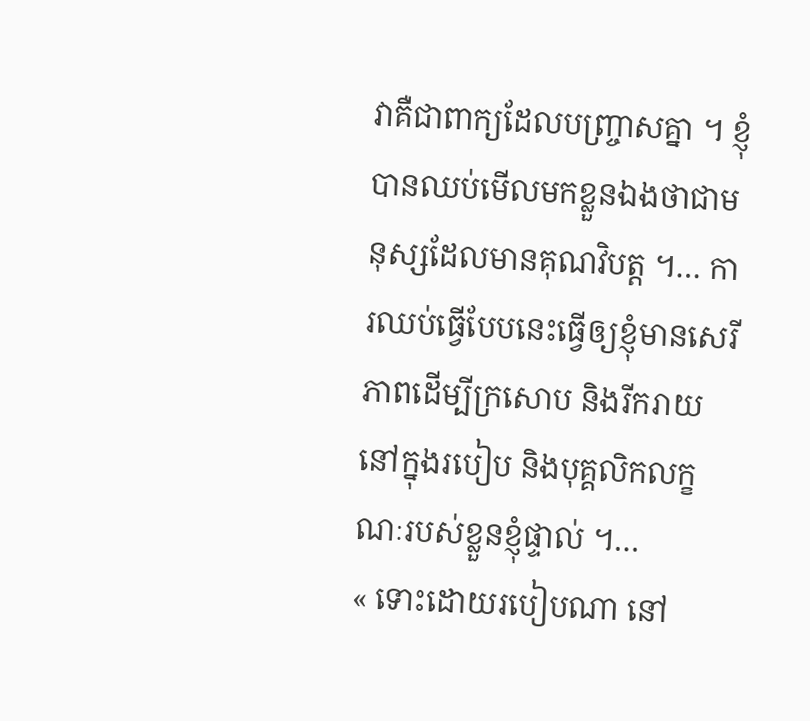វាគឺជាពាក្យដែលបញ្ច្រាសគ្នា ។ ខ្ញុំបានឈប់មើលមកខ្លួនឯងថាជាមនុស្សដែលមានគុណវិបត្ត ។… ការឈប់ធ្វើបែបនេះធ្វើឲ្យខ្ញុំមានសេរីភាពដើម្បីក្រសោប និងរីករាយនៅក្នុងរបៀប និងបុគ្គលិកលក្ខណៈរបស់ខ្លួនខ្ញុំផ្ទាល់ ។…
« ទោះដោយរបៀបណា នៅ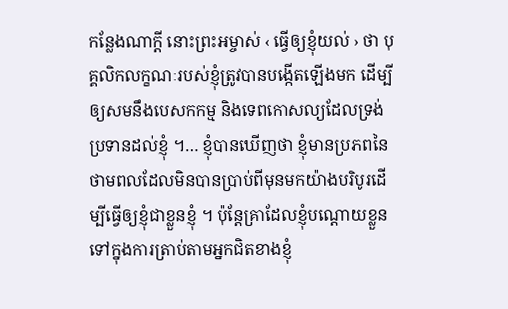កន្លែងណាក្តី នោះព្រះអម្ចាស់ ‹ ធ្វើឲ្យខ្ញុំយល់ › ថា បុគ្គលិកលក្ខណៈរបស់ខ្ញុំត្រូវបានបង្កើតឡើងមក ដើម្បីឲ្យសមនឹងបេសកកម្ម និងទេពកោសល្យដែលទ្រង់ប្រទានដល់ខ្ញុំ ។… ខ្ញុំបានឃើញថា ខ្ញុំមានប្រភពនៃថាមពលដែលមិនបានប្រាប់ពីមុនមកយ៉ាងបរិបូរដើម្បីធ្វើឲ្យខ្ញុំជាខ្លួនខ្ញុំ ។ ប៉ុន្តែគ្រាដែលខ្ញុំបណ្ដោយខ្លួនទៅក្នុងការត្រាប់តាមអ្នកជិតខាងខ្ញុំ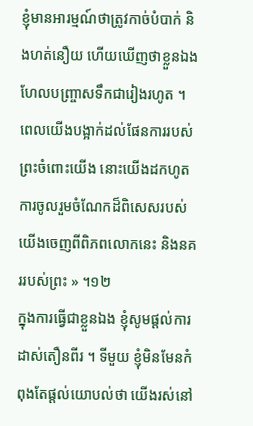ខ្ញុំមានអារម្មណ៍ថាត្រូវកាច់បំបាក់ និងហត់នឿយ ហើយឃើញថាខ្លួនឯងហែលបញ្រ្ចាសទឹកជារៀងរហូត ។ ពេលយើងបង្អាក់ដល់ផែនការរបស់ព្រះចំពោះយើង នោះយើងដកហូតការចូលរួមចំណែកដ៏ពិសេសរបស់យើងចេញពីពិភពលោកនេះ និងនគររបស់ព្រះ » ។១២
ក្នុងការធ្វើជាខ្លួនឯង ខ្ញុំសូមផ្ដល់ការដាស់តឿនពីរ ។ ទីមួយ ខ្ញុំមិនមែនកំពុងតែផ្ដល់យោបល់ថា យើងរស់នៅ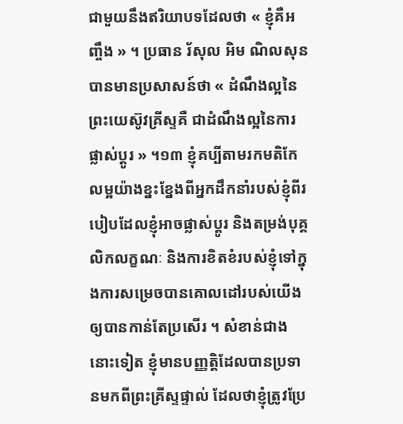ជាមួយនឹងឥរិយាបទដែលថា « ខ្ញុំគឺអញ្ចឹង » ។ ប្រធាន រ័សុល អិម ណិលសុន បានមានប្រសាសន៍ថា « ដំណឹងល្អនៃព្រះយេស៊ូវគ្រីស្ទគឺ ជាដំណឹងល្អនៃការផ្លាស់ប្ដូរ » ។១៣ ខ្ញុំគប្បីតាមរកមតិកែលម្អយ៉ាងខ្នះខ្នែងពីអ្នកដឹកនាំរបស់ខ្ញុំពីរបៀបដែលខ្ញុំអាចផ្លាស់ប្ដូរ និងតម្រង់បុគ្គលិកលក្ខណៈ និងការខិតខំរបស់ខ្ញុំទៅក្នុងការសម្រេចបានគោលដៅរបស់យើងឲ្យបានកាន់តែប្រសើរ ។ សំខាន់ជាងនោះទៀត ខ្ញុំមានបញ្ញត្តិដែលបានប្រទានមកពីព្រះគ្រីស្ទផ្ទាល់ ដែលថាខ្ញុំត្រូវប្រែ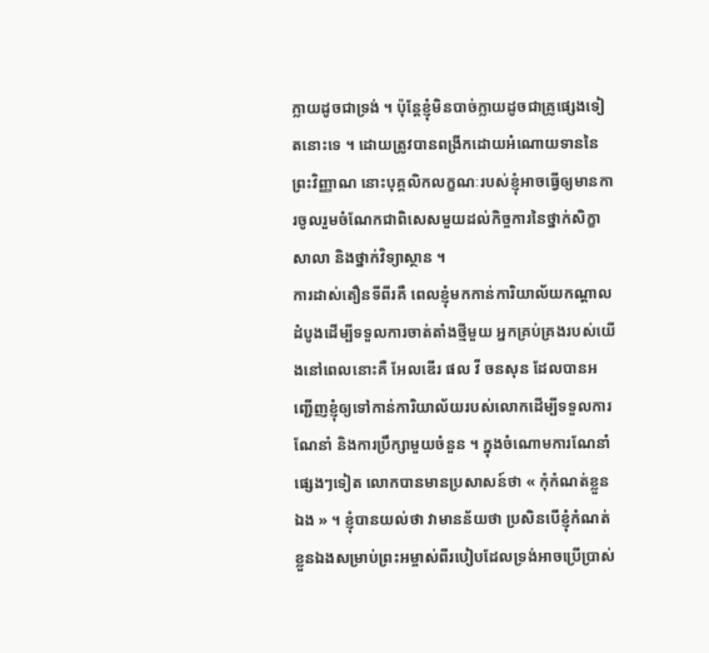ក្លាយដូចជាទ្រង់ ។ ប៉ុន្តែខ្ញុំមិនបាច់ក្លាយដូចជាគ្រូផ្សេងទៀតនោះទេ ។ ដោយត្រូវបានពង្រីកដោយអំណោយទាននៃព្រះវិញ្ញាណ នោះបុគ្គលិកលក្ខណៈរបស់ខ្ញុំអាចធ្វើឲ្យមានការចូលរួមចំណែកជាពិសេសមួយដល់កិច្ចការនៃថ្នាក់សិក្ខាសាលា និងថ្នាក់វិទ្យាស្ថាន ។
ការដាស់តឿនទីពីរគឺ ពេលខ្ញុំមកកាន់ការិយាល័យកណ្ដាលដំបូងដើម្បីទទួលការចាត់តាំងថ្មីមួយ អ្នកគ្រប់គ្រងរបស់យើងនៅពេលនោះគឺ អែលឌើរ ផល វី ចនសុន ដែលបានអញ្ជើញខ្ញុំឲ្យទៅកាន់ការិយាល័យរបស់លោកដើម្បីទទួលការណែនាំ និងការប្រឹក្សាមួយចំនួន ។ ក្នុងចំណោមការណែនាំផ្សេងៗទៀត លោកបានមានប្រសាសន៍ថា « កុំកំណត់ខ្លួនឯង » ។ ខ្ញុំបានយល់ថា វាមានន័យថា ប្រសិនបើខ្ញុំកំណត់ខ្លួនឯងសម្រាប់ព្រះអម្ចាស់ពីរបៀបដែលទ្រង់អាចប្រើប្រាស់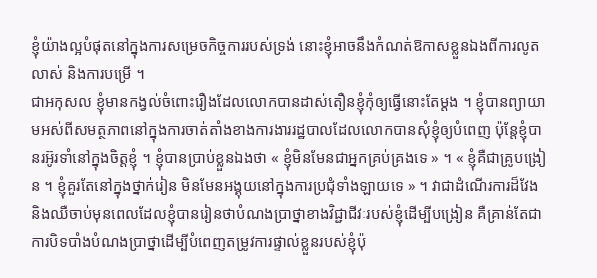ខ្ញុំយ៉ាងល្អបំផុតនៅក្នុងការសម្រេចកិច្ចការរបស់ទ្រង់ នោះខ្ញុំអាចនឹងកំណត់ឱកាសខ្លួនឯងពីការលូតលាស់ និងការបម្រើ ។
ជាអកុសល ខ្ញុំមានកង្វល់ចំពោះរឿងដែលលោកបានដាស់តឿនខ្ញុំកុំឲ្យធ្វើនោះតែម្ដង ។ ខ្ញុំបានព្យាយាមអស់ពីសមត្ថភាពនៅក្នុងការចាត់តាំងខាងការងាររដ្ឋបាលដែលលោកបានសុំខ្ញុំឲ្យបំពេញ ប៉ុន្តែខ្ញុំបានរអ៊ូរទាំនៅក្នុងចិត្តខ្ញុំ ។ ខ្ញុំបានប្រាប់ខ្លួនឯងថា « ខ្ញុំមិនមែនជាអ្នកគ្រប់គ្រងទេ » ។ « ខ្ញុំគឺជាគ្រូបង្រៀន ។ ខ្ញុំគួរតែនៅក្នុងថ្នាក់រៀន មិនមែនអង្គុយនៅក្នុងការប្រជុំទាំងឡាយទេ » ។ វាជាដំណើរការដ៏វែង និងឈឺចាប់មុនពេលដែលខ្ញុំបានរៀនថាបំណងប្រាថ្នាខាងវិជ្ជាជីវៈរបស់ខ្ញុំដើម្បីបង្រៀន គឺគ្រាន់តែជាការបិទបាំងបំណងប្រាថ្នាដើម្បីបំពេញតម្រូវការផ្ទាល់ខ្លួនរបស់ខ្ញុំប៉ុ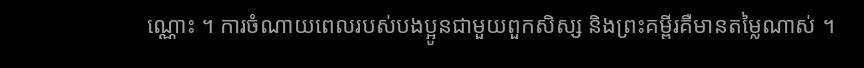ណ្ណោះ ។ ការចំណាយពេលរបស់បងប្អូនជាមួយពួកសិស្ស និងព្រះគម្ពីរគឺមានតម្លៃណាស់ ។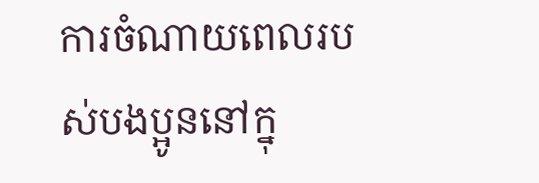ការចំណាយពេលរបស់បងប្អូននៅក្នុ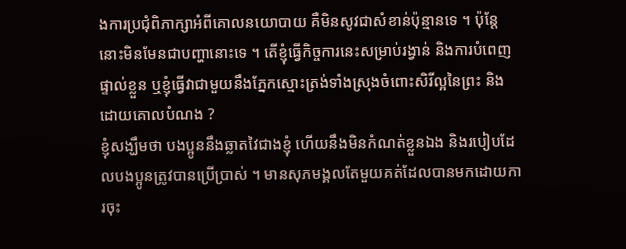ងការប្រជុំពិភាក្សាអំពីគោលនយោបាយ គឺមិនសូវជាសំខាន់ប៉ុន្មានទេ ។ ប៉ុន្ដែនោះមិនមែនជាបញ្ហានោះទេ ។ តើខ្ញុំធ្វើកិច្ចការនេះសម្រាប់រង្វាន់ និងការបំពេញផ្ទាល់ខ្លួន ឬខ្ញុំធ្វើវាជាមួយនឹងភ្នែកស្មោះត្រង់ទាំងស្រុងចំពោះសិរីល្អនៃព្រះ និងដោយគោលបំណង ?
ខ្ញុំសង្ឃឹមថា បងប្អូននឹងឆ្លាតវៃជាងខ្ញុំ ហើយនឹងមិនកំណត់ខ្លួនឯង និងរបៀបដែលបងប្អូនត្រូវបានប្រើប្រាស់ ។ មានសុភមង្គលតែមួយគត់ដែលបានមកដោយការចុះ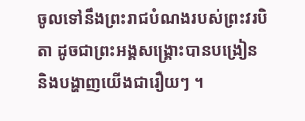ចូលទៅនឹងព្រះរាជបំណងរបស់ព្រះវរបិតា ដូចជាព្រះអង្គសង្គ្រោះបានបង្រៀន និងបង្ហាញយើងជារឿយៗ ។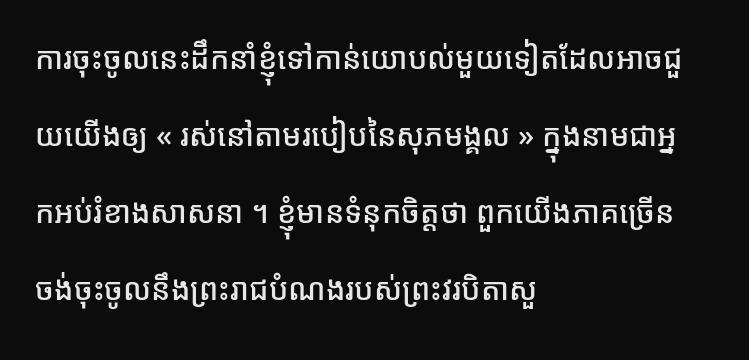ការចុះចូលនេះដឹកនាំខ្ញុំទៅកាន់យោបល់មួយទៀតដែលអាចជួយយើងឲ្យ « រស់នៅតាមរបៀបនៃសុភមង្គល » ក្នុងនាមជាអ្នកអប់រំខាងសាសនា ។ ខ្ញុំមានទំនុកចិត្តថា ពួកយើងភាគច្រើនចង់ចុះចូលនឹងព្រះរាជបំណងរបស់ព្រះវរបិតាសួ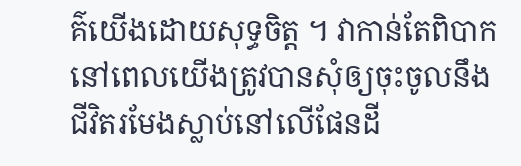គ៌យើងដោយសុទ្ធចិត្ត ។ វាកាន់តែពិបាកនៅពេលយើងត្រូវបានសុំឲ្យចុះចូលនឹងជីវិតរមែងស្លាប់នៅលើផែនដី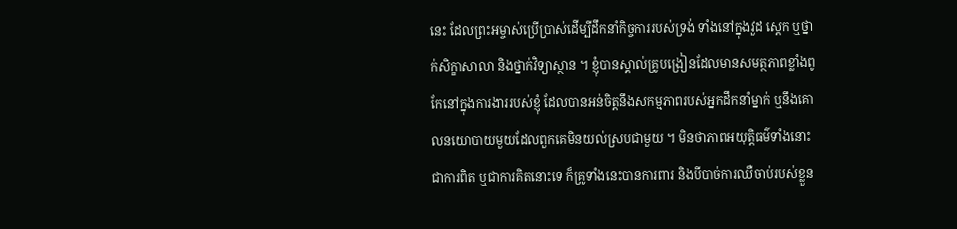នេះ ដែលព្រះអម្ចាស់ប្រើប្រាស់ដើម្បីដឹកនាំកិច្ចការរបស់ទ្រង់ ទាំងនៅក្នុងវួដ ស្តេក ឬថ្នាក់សិក្ខាសាលា និងថ្នាក់វិទ្យាស្ថាន ។ ខ្ញុំបានស្គាល់គ្រូបង្រៀនដែលមានសមត្ថភាពខ្លាំងពូកែនៅក្នុងការងាររបស់ខ្ញុំ ដែលបានអន់ចិត្តនឹងសកម្មភាពរបស់អ្នកដឹកនាំម្នាក់ ឬនឹងគោលនយោបាយមួយដែលពួកគេមិនយល់ស្របជាមួយ ។ មិនថាភាពអយុត្តិធម៌ទាំងនោះជាការពិត ឬជាការគិតនោះទេ ក៏គ្រូទាំងនេះបានការពារ និងបីបាច់ការឈឺចាប់របស់ខ្លួន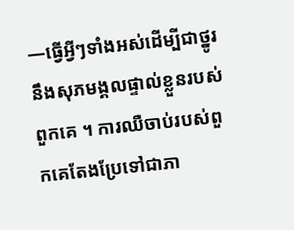—ធ្វើអ្វីៗទាំងអស់ដើម្បីជាថ្នូរនឹងសុភមង្គលផ្ទាល់ខ្លួនរបស់ពួកគេ ។ ការឈឺចាប់របស់ពួកគេតែងប្រែទៅជាភា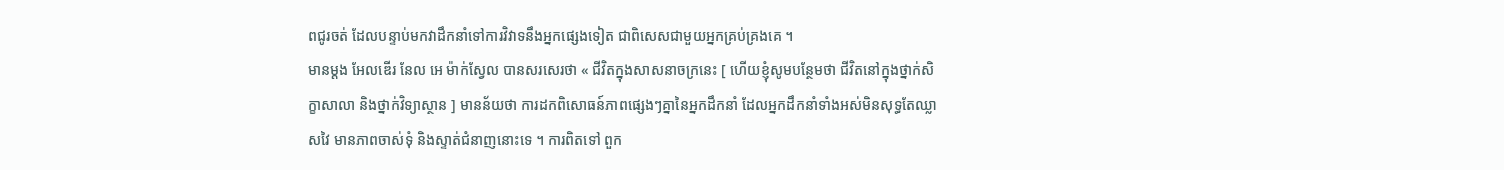ពជូរចត់ ដែលបន្ទាប់មកវាដឹកនាំទៅការវិវាទនឹងអ្នកផ្សេងទៀត ជាពិសេសជាមួយអ្នកគ្រប់គ្រងគេ ។
មានម្ដង អែលឌើរ នែល អេ ម៉ាក់ស្វែល បានសរសេរថា « ជីវិតក្នុងសាសនាចក្រនេះ [ ហើយខ្ញុំសូមបន្ថែមថា ជីវិតនៅក្នុងថ្នាក់សិក្ខាសាលា និងថ្នាក់វិទ្យាស្ថាន ] មានន័យថា ការដកពិសោធន៍ភាពផ្សេងៗគ្នានៃអ្នកដឹកនាំ ដែលអ្នកដឹកនាំទាំងអស់មិនសុទ្ធតែឈ្លាសវៃ មានភាពចាស់ទុំ និងស្ទាត់ជំនាញនោះទេ ។ ការពិតទៅ ពួក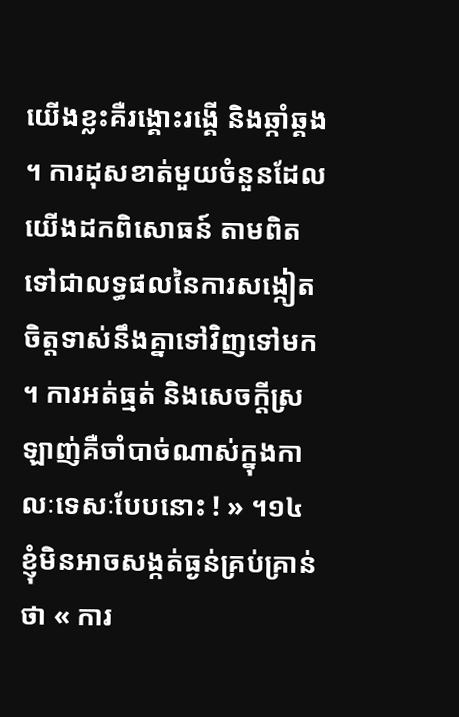យើងខ្លះគឺរង្គោះរង្គើ និងឆ្កាំឆ្គង ។ ការដុសខាត់មួយចំនួនដែលយើងដកពិសោធន៍ តាមពិតទៅជាលទ្ធផលនៃការសង្កៀតចិត្តទាស់នឹងគ្នាទៅវិញទៅមក ។ ការអត់ធ្មត់ និងសេចក្ដីស្រឡាញ់គឺចាំបាច់ណាស់ក្នុងកាលៈទេសៈបែបនោះ ! » ។១៤
ខ្ញុំមិនអាចសង្កត់ធ្ងន់គ្រប់គ្រាន់ថា « ការ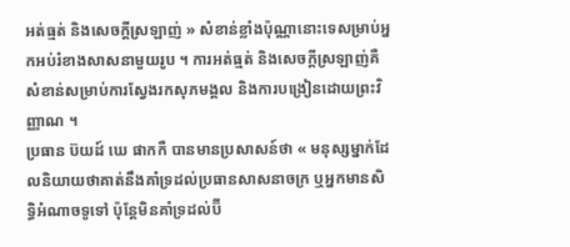អត់ធ្មត់ និងសេចក្ដីស្រឡាញ់ » សំខាន់ខ្លាំងប៉ុណ្ណានោះទេសម្រាប់អ្នកអប់រំខាងសាសនាមួយរូប ។ ការអត់ធ្មត់ និងសេចក្ដីស្រឡាញ់គឺសំខាន់សម្រាប់ការស្វែងរកសុភមង្គល និងការបង្រៀនដោយព្រះវិញ្ញាណ ។
ប្រធាន ប៊យដ៍ ឃេ ផាកកឺ បានមានប្រសាសន៍ថា « មនុស្សម្នាក់ដែលនិយាយថាគាត់នឹងគាំទ្រដល់ប្រធានសាសនាចក្រ ឬអ្នកមានសិទ្ធិអំណាចទូទៅ ប៉ុន្តែមិនគាំទ្រដល់ប៊ី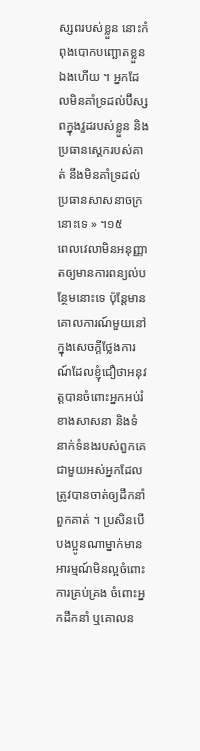ស្សពរបស់ខ្លួន នោះកំពុងបោកបញ្ឆោតខ្លួនឯងហើយ ។ អ្នកដែលមិនគាំទ្រដល់ប៊ីស្សពក្នុងវួដរបស់ខ្លួន និងប្រធានស្តេករបស់គាត់ នឹងមិនគាំទ្រដល់ប្រធានសាសនាចក្រនោះទេ » ។១៥
ពេលវេលាមិនអនុញ្ញាតឲ្យមានការពន្យល់បន្ថែមនោះទេ ប៉ុន្តែមានគោលការណ៍មួយនៅក្នុងសេចក្ដីថ្លែងការណ៍ដែលខ្ញុំជឿថាអនុវត្តបានចំពោះអ្នកអប់រំខាងសាសនា និងទំនាក់ទំនងរបស់ពួកគេជាមួយអស់អ្នកដែលត្រូវបានចាត់ឲ្យដឹកនាំពួកគាត់ ។ ប្រសិនបើបងប្អូនណាម្នាក់មានអារម្មណ៍មិនល្អចំពោះការគ្រប់គ្រង ចំពោះអ្នកដឹកនាំ ឬគោលន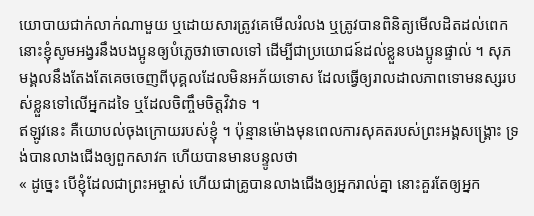យោបាយជាក់លាក់ណាមួយ ឬដោយសារត្រូវគេមើលរំលង ឬត្រូវបានពិនិត្យមើលដិតដល់ពេក នោះខ្ញុំសូមអង្វរនឹងបងប្អូនឲ្យបំភ្លេចវាចោលទៅ ដើម្បីជាប្រយោជន៍ដល់ខ្លួនបងប្អូនផ្ទាល់ ។ សុភមង្គលនឹងតែងតែគេចចេញពីបុគ្គលដែលមិនអភ័យទោស ដែលធ្វើឲ្យរាលដាលភាពទោមនស្សរបស់ខ្លួនទៅលើអ្នកដទៃ ឬដែលចិញ្ចឹមចិត្តវិវាទ ។
ឥឡូវនេះ គឺយោបល់ចុងក្រោយរបស់ខ្ញុំ ។ ប៉ុន្មានម៉ោងមុនពេលការសុគតរបស់ព្រះអង្គសង្គ្រោះ ទ្រង់បានលាងជើងឲ្យពួកសាវក ហើយបានមានបន្ទូលថា
« ដូច្នេះ បើខ្ញុំដែលជាព្រះអម្ចាស់ ហើយជាគ្រូបានលាងជើងឲ្យអ្នករាល់គ្នា នោះគួរតែឲ្យអ្នក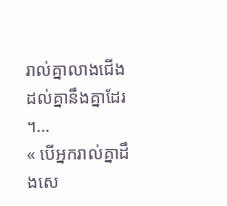រាល់គ្នាលាងជើងដល់គ្នានឹងគ្នាដែរ ។…
« បើអ្នករាល់គ្នាដឹងសេ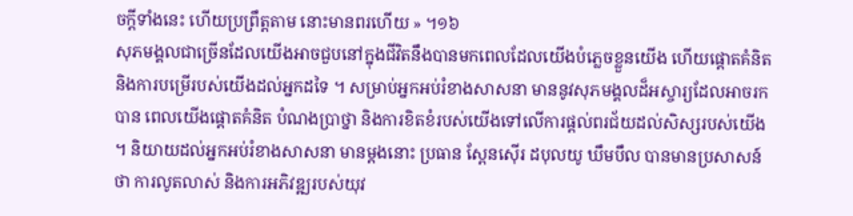ចក្តីទាំងនេះ ហើយប្រព្រឹត្តតាម នោះមានពរហើយ » ។១៦
សុភមង្គលជាច្រើនដែលយើងអាចជួបនៅក្នុងជីវិតនឹងបានមកពេលដែលយើងបំភ្លេចខ្លួនយើង ហើយផ្ដោតគំនិត និងការបម្រើរបស់យើងដល់អ្នកដទៃ ។ សម្រាប់អ្នកអប់រំខាងសាសនា មាននូវសុភមង្គលដ៏អស្ចារ្យដែលអាចរកបាន ពេលយើងផ្ដោតគំនិត បំណងប្រាថ្នា និងការខិតខំរបស់យើងទៅលើការផ្ដល់ពរជ័យដល់សិស្សរបស់យើង ។ និយាយដល់អ្នកអប់រំខាងសាសនា មានម្ដងនោះ ប្រធាន ស្ពែនស៊ើរ ដបុលយូ ឃឹមបឹល បានមានប្រសាសន៍ថា ការលូតលាស់ និងការអភិវឌ្ឍរបស់យុវ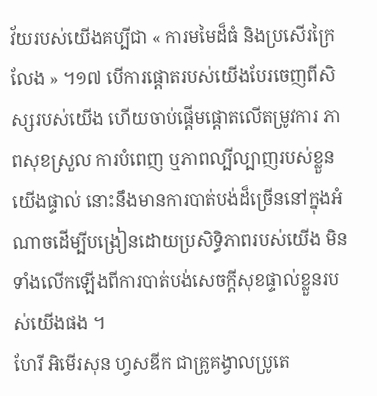វ័យរបស់យើងគប្បីជា « ការមមៃដ៏ធំ និងប្រសើរក្រៃលែង » ។១៧ បើការផ្ដោតរបស់យើងបែរចេញពីសិស្សរបស់យើង ហើយចាប់ផ្ដើមផ្ដោតលើតម្រូវការ ភាពសុខស្រួល ការបំពេញ ឬភាពល្បីល្បាញរបស់ខ្លួនយើងផ្ទាល់ នោះនឹងមានការបាត់បង់ដ៏ច្រើននៅក្នុងអំណាចដើម្បីបង្រៀនដោយប្រសិទ្ធិភាពរបស់យើង មិនទាំងលើកឡើងពីការបាត់បង់សេចក្ដីសុខផ្ទាល់ខ្លួនរបស់យើងផង ។
ហែរី អិមើរសុន ហ្វសឌីក ជាគ្រូគង្វាលប្រូតេ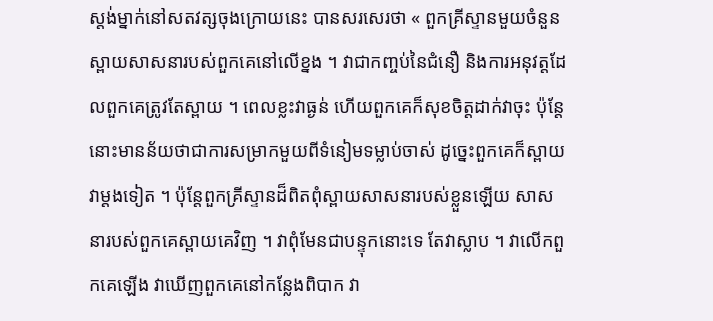ស្តង់ម្នាក់នៅសតវត្សចុងក្រោយនេះ បានសរសេរថា « ពួកគ្រីស្ទានមួយចំនួនស្ពាយសាសនារបស់ពួកគេនៅលើខ្នង ។ វាជាកញ្ចប់នៃជំនឿ និងការអនុវត្តដែលពួកគេត្រូវតែស្ពាយ ។ ពេលខ្លះវាធ្ងន់ ហើយពួកគេក៏សុខចិត្តដាក់វាចុះ ប៉ុន្តែនោះមានន័យថាជាការសម្រាកមួយពីទំនៀមទម្លាប់ចាស់ ដូច្នេះពួកគេក៏ស្ពាយវាម្ដងទៀត ។ ប៉ុន្តែពួកគ្រីស្ទានដ៏ពិតពុំស្ពាយសាសនារបស់ខ្លួនឡើយ សាសនារបស់ពួកគេស្ពាយគេវិញ ។ វាពុំមែនជាបន្ទុកនោះទេ តែវាស្លាប ។ វាលើកពួកគេឡើង វាឃើញពួកគេនៅកន្លែងពិបាក វា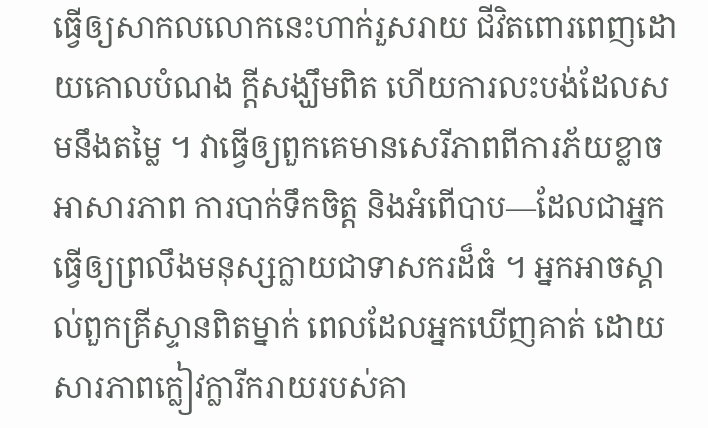ធ្វើឲ្យសាកលលោកនេះហាក់រួសរាយ ជីវិតពោរពេញដោយគោលបំណង ក្ដីសង្ឃឹមពិត ហើយការលះបង់ដែលសមនឹងតម្លៃ ។ វាធ្វើឲ្យពួកគេមានសេរីភាពពីការភ័យខ្លាច អាសារភាព ការបាក់ទឹកចិត្ត និងអំពើបាប—ដែលជាអ្នកធ្វើឲ្យព្រលឹងមនុស្សក្លាយជាទាសករដ៏ធំ ។ អ្នកអាចស្គាល់ពួកគ្រីស្ទានពិតម្នាក់ ពេលដែលអ្នកឃើញគាត់ ដោយសារភាពក្លៀវក្លារីករាយរបស់គា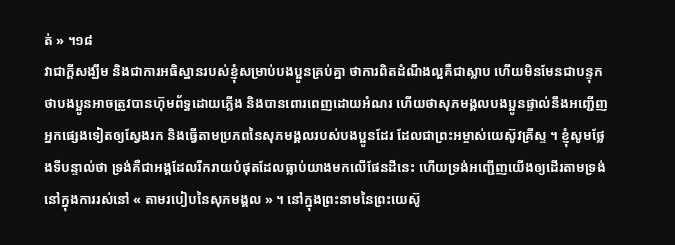ត់ » ។១៨
វាជាក្ដីសង្ឃឹម និងជាការអធិស្ឋានរបស់ខ្ញុំសម្រាប់បងប្អូនគ្រប់គ្នា ថាការពិតដំណឹងល្អគឺជាស្លាប ហើយមិនមែនជាបន្ទុក ថាបងប្អូនអាចត្រូវបានហ៊ុមព័ទ្ធដោយភ្លើង និងបានពោរពេញដោយអំណរ ហើយថាសុភមង្គលបងប្អូនផ្ទាល់នឹងអញ្ជើញអ្នកផ្សេងទៀតឲ្យស្វែងរក និងធ្វើតាមប្រភពនៃសុភមង្គលរបស់បងប្អូនដែរ ដែលជាព្រះអម្ចាស់យេស៊ូវគ្រីស្ទ ។ ខ្ញុំសូមថ្លែងទីបន្ទាល់ថា ទ្រង់គឺជាអង្គដែលរីករាយបំផុតដែលធ្លាប់យាងមកលើផែនដីនេះ ហើយទ្រង់អញ្ជើញយើងឲ្យដើរតាមទ្រង់នៅក្នុងការរស់នៅ « តាមរបៀបនៃសុភមង្គល » ។ នៅក្នុងព្រះនាមនៃព្រះយេស៊ូ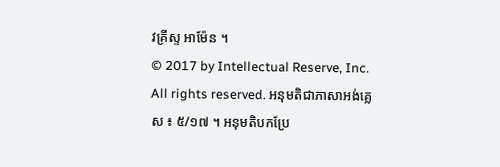វគ្រីស្ទ អាម៉ែន ។
© 2017 by Intellectual Reserve, Inc. All rights reserved. អនុមតិជាភាសាអង់គ្លេស ៖ ៥/១៧ ។ អនុមតិបកប្រែ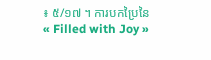៖ ៥/១៧ ។ ការបកប្រៃនៃ « Filled with Joy »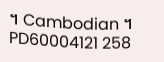។ Cambodian ។ PD60004121 258